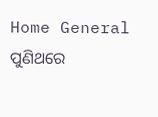Home General ପୁଣିଥରେ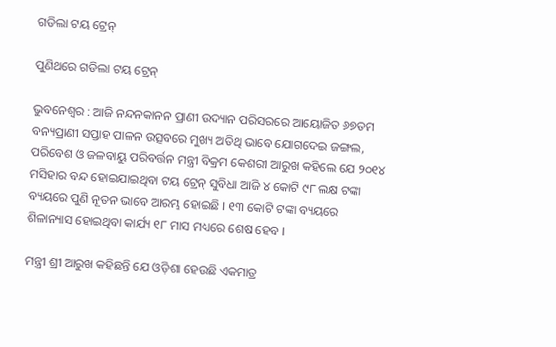ଗଡିଲା ଟୟ ଟ୍ରେନ୍‌

ପୁଣିଥରେ ଗଡିଲା ଟୟ ଟ୍ରେନ୍‌

ଭୁବନେଶ୍ୱର : ଆଜି ନନ୍ଦନକାନନ ପ୍ରାଣୀ ଉଦ୍ୟାନ ପରିସରରେ ଆୟୋଜିତ ୬୭ତମ ବନ୍ୟପ୍ରାଣୀ ସପ୍ତାହ ପାଳନ ଉତ୍ସବରେ ମୁଖ୍ୟ ଅତିଥି ଭାବେ ଯୋଗଦେଇ ଜଙ୍ଗଲ, ପରିବେଶ ଓ ଜଳବାୟୁ ପରିବର୍ତ୍ତନ ମନ୍ତ୍ରୀ ବିକ୍ରମ କେଶରୀ ଆରୁଖ କହିଲେ ଯେ ୨୦୧୪ ମସିହାର ବନ୍ଦ ହୋଇଯାଇଥିବା ଟୟ ଟ୍ରେନ୍‌ ସୁବିଧା ଆଜି ୪ କୋଟି ୯୮ ଲକ୍ଷ ଟଙ୍କା ବ୍ୟୟରେ ପୁଣି ନୂତନ ଭାବେ ଆରମ୍ଭ ହୋଇଛି । ୧୩ କୋଟି ଟଙ୍କା ବ୍ୟୟରେ ଶିଳାନ୍ୟାସ ହୋଇଥିବା କାର୍ଯ୍ୟ ୧୮ ମାସ ମଧ୍ୟରେ ଶେଷ ହେବ ।

ମନ୍ତ୍ରୀ ଶ୍ରୀ ଆରୁଖ କହିଛନ୍ତି ଯେ ଓଡ଼ିଶା ହେଉଛି ଏକମାତ୍ର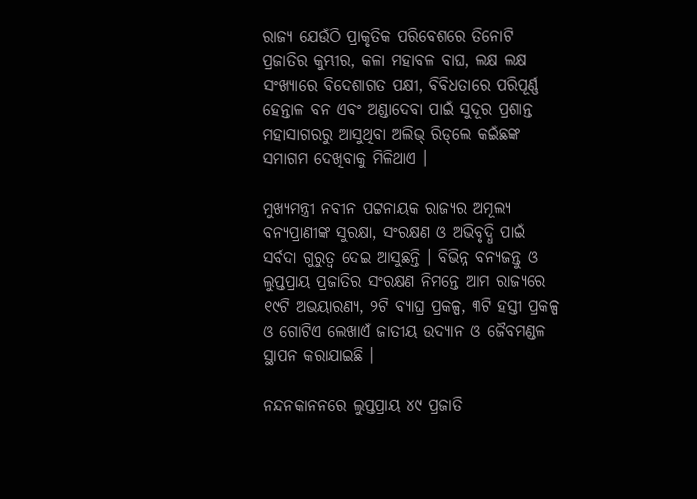ରାଜ୍ୟ ଯେଉଁଠି ପ୍ରାକୃତିକ ପରିବେଶରେ ତିନୋଟି ପ୍ରଜାତିର କୁମ୍ଭୀର, କଳା ମହାବଳ ବାଘ, ଲକ୍ଷ ଲକ୍ଷ ସଂଖ୍ୟାରେ ବିଦେଶାଗତ ପକ୍ଷୀ, ବିବିଧତାରେ ପରିପୂର୍ଣ୍ଣ ହେନ୍ତାଳ ବନ ଏବଂ ଅଣ୍ଡାଦେବା ପାଇଁ ସୁଦୂର ପ୍ରଶାନ୍ତ ମହାସାଗରରୁ ଆସୁଥିବା ଅଲିଭ୍‌ ରିଡ୍‌ଲେ କଇଁଛଙ୍କ ସମାଗମ ଦେଖିବାକୁ ମିଳିଥାଏ ।

ମୁଖ୍ୟମନ୍ତ୍ରୀ ନବୀନ ପଟ୍ଟନାୟକ ରାଜ୍ୟର ଅମୂଲ୍ୟ ବନ୍ୟପ୍ରାଣୀଙ୍କ ସୁରକ୍ଷା, ସଂରକ୍ଷଣ ଓ ଅଭିବୃଦ୍ଧି ପାଇଁ ସର୍ବଦା ଗୁରୁତ୍ୱ ଦେଇ ଆସୁଛନ୍ତି । ବିଭିନ୍ନ ବନ୍ୟଜନ୍ତୁ ଓ ଲୁପ୍ତପ୍ରାୟ ପ୍ରଜାତିର ସଂରକ୍ଷଣ ନିମନ୍ତେ ଆମ ରାଜ୍ୟରେ ୧୯ଟି ଅଭୟାରଣ୍ୟ, ୨ଟି ବ୍ୟାଘ୍ର ପ୍ରକଳ୍ପ, ୩ଟି ହସ୍ତୀ ପ୍ରକଳ୍ପ ଓ ଗୋଟିଏ ଲେଖାଏଁ ଜାତୀୟ ଉଦ୍ୟାନ ଓ ଜୈବମଣ୍ଡଳ ସ୍ଥାପନ କରାଯାଇଛି ।

ନନ୍ଦନକାନନରେ ଲୁପ୍ତପ୍ରାୟ ୪୯ ପ୍ରଜାତି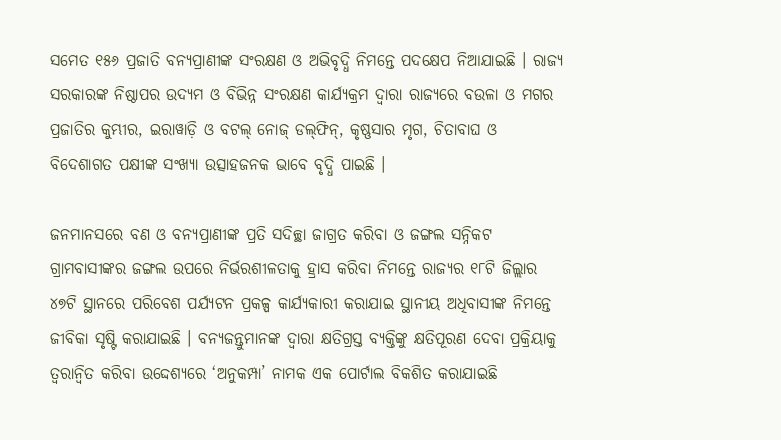ସମେତ ୧୫୬ ପ୍ରଜାତି ବନ୍ୟପ୍ରାଣୀଙ୍କ ସଂରକ୍ଷଣ ଓ ଅଭିବୃଦ୍ଧି ନିମନ୍ତେ ପଦକ୍ଷେପ ନିଆଯାଇଛି । ରାଜ୍ୟ ସରକାରଙ୍କ ନିଷ୍ଠାପର ଉଦ୍ୟମ ଓ ବିଭିନ୍ନ ସଂରକ୍ଷଣ କାର୍ଯ୍ୟକ୍ରମ ଦ୍ୱାରା ରାଜ୍ୟରେ ବଉଳା ଓ ମଗର ପ୍ରଜାତିର କୁମ୍ଭୀର, ଇରାୱାଡ଼ି ଓ ବଟଲ୍‌ ନୋଜ୍‌ ଡଲ୍‌ଫିନ୍‌, କୃଷ୍ଣସାର ମୃଗ, ଚିତାବାଘ ଓ ବିଦେଶାଗତ ପକ୍ଷୀଙ୍କ ସଂଖ୍ୟା ଉତ୍ସାହଜନକ ଭାବେ ବୃଦ୍ଧି ପାଇଛି ।

ଜନମାନସରେ ବଣ ଓ ବନ୍ୟପ୍ରାଣୀଙ୍କ ପ୍ରତି ସଦିଚ୍ଛା ଜାଗ୍ରତ କରିବା ଓ ଜଙ୍ଗଲ ସନ୍ନିକଟ ଗ୍ରାମବାସୀଙ୍କର ଜଙ୍ଗଲ ଉପରେ ନିର୍ଭରଶୀଳତାକୁ ହ୍ରାସ କରିବା ନିମନ୍ତେ ରାଜ୍ୟର ୧୮ଟି ଜିଲ୍ଲାର ୪୭ଟି ସ୍ଥାନରେ ପରିବେଶ ପର୍ଯ୍ୟଟନ ପ୍ରକଳ୍ପ କାର୍ଯ୍ୟକାରୀ କରାଯାଇ ସ୍ଥାନୀୟ ଅଧିବାସୀଙ୍କ ନିମନ୍ତେ ଜୀବିକା ସୃଷ୍ଟି କରାଯାଇଛି । ବନ୍ୟଜନ୍ତୁମାନଙ୍କ ଦ୍ୱାରା କ୍ଷତିଗ୍ରସ୍ତ ବ୍ୟକ୍ତିଙ୍କୁ କ୍ଷତିପୂରଣ ଦେବା ପ୍ରକ୍ରିୟାକୁ ତ୍ୱରାନ୍ୱିତ କରିବା ଉଦ୍ଦେଶ୍ୟରେ ‘ଅନୁକମ୍ପା’ ନାମକ ଏକ ପୋର୍ଟାଲ ବିକଶିତ କରାଯାଇଛି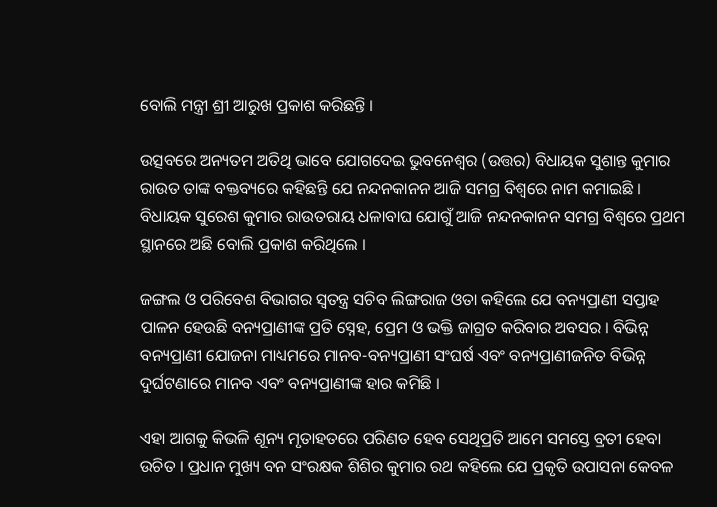ବୋଲି ମନ୍ତ୍ରୀ ଶ୍ରୀ ଆରୁଖ ପ୍ରକାଶ କରିଛନ୍ତି ।

ଉତ୍ସବରେ ଅନ୍ୟତମ ଅତିଥି ଭାବେ ଯୋଗଦେଇ ଭୁବନେଶ୍ୱର (ଉତ୍ତର) ବିଧାୟକ ସୁଶାନ୍ତ କୁମାର ରାଉତ ତାଙ୍କ ବକ୍ତବ୍ୟରେ କହିଛନ୍ତି ଯେ ନନ୍ଦନକାନନ ଆଜି ସମଗ୍ର ବିଶ୍ୱରେ ନାମ କମାଇଛି । ବିଧାୟକ ସୁରେଶ କୁମାର ରାଉତରାୟ ଧଳାବାଘ ଯୋଗୁଁ ଆଜି ନନ୍ଦନକାନନ ସମଗ୍ର ବିଶ୍ୱରେ ପ୍ରଥମ ସ୍ଥାନରେ ଅଛି ବୋଲି ପ୍ରକାଶ କରିଥିଲେ ।

ଜଙ୍ଗଲ ଓ ପରିବେଶ ବିଭାଗର ସ୍ୱତନ୍ତ୍ର ସଚିବ ଲିଙ୍ଗରାଜ ଓତା କହିଲେ ଯେ ବନ୍ୟପ୍ରାଣୀ ସପ୍ତାହ ପାଳନ ହେଉଛି ବନ୍ୟପ୍ରାଣୀଙ୍କ ପ୍ରତି ସ୍ନେହ, ପ୍ରେମ ଓ ଭକ୍ତି ଜାଗ୍ରତ କରିବାର ଅବସର । ବିଭିନ୍ନ ବନ୍ୟପ୍ରାଣୀ ଯୋଜନା ମାଧ୍ୟମରେ ମାନବ-ବନ୍ୟପ୍ରାଣୀ ସଂଘର୍ଷ ଏବଂ ବନ୍ୟପ୍ରାଣୀଜନିତ ବିଭିନ୍ନ ଦୁର୍ଘଟଣାରେ ମାନବ ଏବଂ ବନ୍ୟପ୍ରାଣୀଙ୍କ ହାର କମିଛି ।

ଏହା ଆଗକୁ କିଭଳି ଶୂନ୍ୟ ମୃତାହତରେ ପରିଣତ ହେବ ସେଥିପ୍ରତି ଆମେ ସମସ୍ତେ ବ୍ରତୀ ହେବା ଉଚିତ । ପ୍ରଧାନ ମୁଖ୍ୟ ବନ ସଂରକ୍ଷକ ଶିଶିର କୁମାର ରଥ କହିଲେ ଯେ ପ୍ରକୃତି ଉପାସନା କେବଳ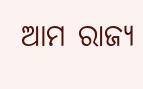ଆମ ରାଜ୍ୟ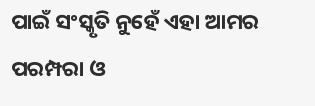ପାଇଁ ସଂସ୍କୃତି ନୁହେଁ ଏହା ଆମର ପରମ୍ପରା ଓ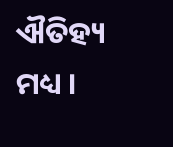ଐତିହ୍ୟ ମଧ୍ୟ ।